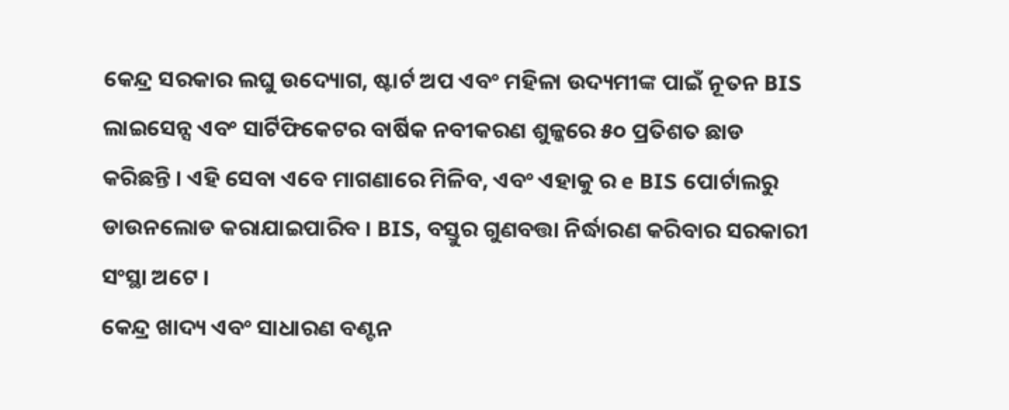କେନ୍ଦ୍ର ସରକାର ଲଘୁ ଉଦ୍ୟୋଗ, ଷ୍ଟାର୍ଟ ଅପ ଏବଂ ମହିଳା ଉଦ୍ୟମୀଙ୍କ ପାଇଁ ନୂତନ BIS ଲାଇସେନ୍ସ ଏବଂ ସାର୍ଟିଫିକେଟର ବାର୍ଷିକ ନବୀକରଣ ଶୁଳ୍କରେ ୫୦ ପ୍ରତିଶତ ଛାଡ କରିଛନ୍ତି । ଏହି ସେବା ଏବେ ମାଗଣାରେ ମିଳିବ, ଏବଂ ଏହାକୁ ର e BIS ପୋର୍ଟାଲରୁ ଡାଉନଲୋଡ କରାଯାଇପାରିବ । BIS, ବସ୍ତୁର ଗୁଣବତ୍ତା ନିର୍ଦ୍ଧାରଣ କରିବାର ସରକାରୀ ସଂସ୍ଥା ଅଟେ ।
କେନ୍ଦ୍ର ଖାଦ୍ୟ ଏବଂ ସାଧାରଣ ବଣ୍ଟନ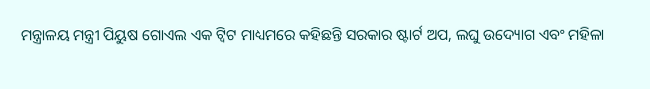ମନ୍ତ୍ରାଳୟ ମନ୍ତ୍ରୀ ପିୟୁଷ ଗୋଏଲ ଏକ ଟ୍ୱିଟ ମାଧ୍ୟମରେ କହିଛନ୍ତି ସରକାର ଷ୍ଟାର୍ଟ ଅପ, ଲଘୁ ଉଦ୍ୟୋଗ ଏବଂ ମହିଳା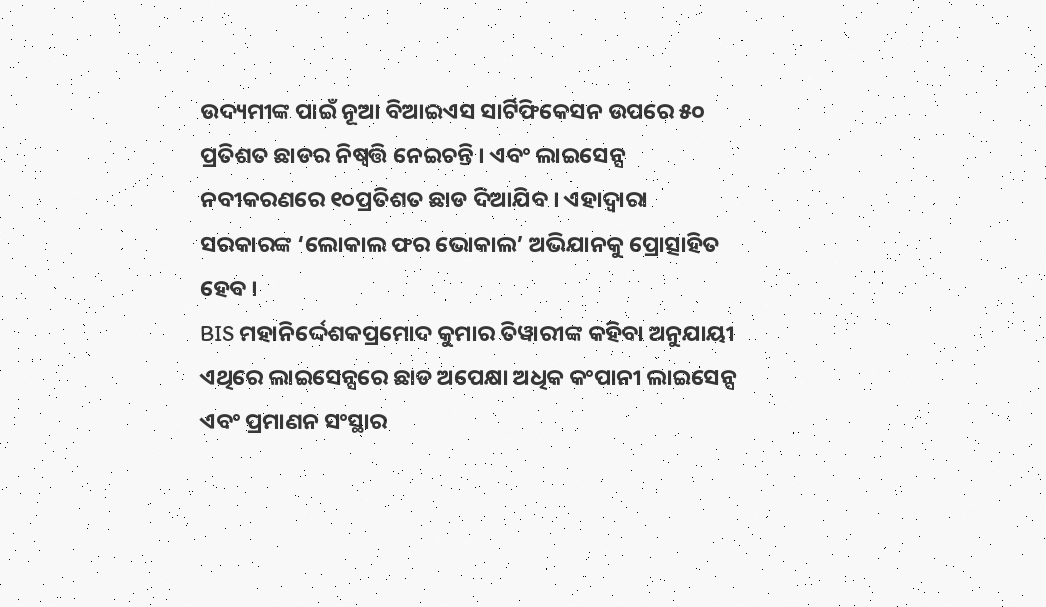ଉଦ୍ୟମୀଙ୍କ ପାଇଁ ନୂଆ ବିଆଇଏସ ସାର୍ଟିଫିକେସନ ଉପରେ ୫୦ ପ୍ରତିଶତ ଛାଡର ନିଷ୍ୱତ୍ତି ନେଇଚନ୍ତି । ଏବଂ ଲାଇସେନ୍ସ ନବୀକରଣରେ ୧୦ପ୍ରତିଶତ ଛାଡ ଦିଆଯିବ । ଏହାଦ୍ୱାରା ସରକାରଙ୍କ ‘ଲୋକାଲ ଫର ଭୋକାଲ’ ଅଭିଯାନକୁ ପ୍ରୋତ୍ସାହିତ ହେବ ।
BIS ମହାନିର୍ଦ୍ଦେଶକପ୍ରମୋଦ କୁମାର ତିୱାରୀଙ୍କ କହିବା ଅନୁଯାୟୀ ଏଥିରେ ଲାଇସେନ୍ସରେ ଛାଡ ଅପେକ୍ଷା ଅଧିକ କଂପାନୀ ଲାଇସେନ୍ସ ଏବଂ ପ୍ରମାଣନ ସଂସ୍ଥାର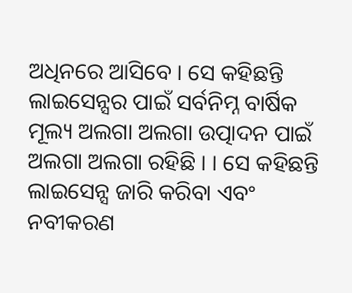ଅଧିନରେ ଆସିବେ । ସେ କହିଛନ୍ତି ଲାଇସେନ୍ସର ପାଇଁ ସର୍ବନିମ୍ନ ବାର୍ଷିକ ମୂଲ୍ୟ ଅଲଗା ଅଲଗା ଉତ୍ପାଦନ ପାଇଁ ଅଲଗା ଅଲଗା ରହିଛି । । ସେ କହିଛନ୍ତି ଲାଇସେନ୍ସ ଜାରି କରିବା ଏବଂ ନବୀକରଣ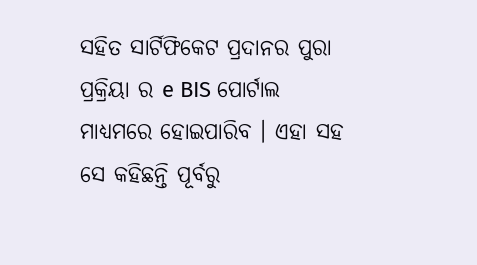ସହିତ ସାର୍ଟିଫିକେଟ ପ୍ରଦାନର ପୁରା ପ୍ରକ୍ରିୟା ର e BIS ପୋର୍ଟାଲ ମାଧ୍ୟମରେ ହୋଇପାରିବ । ଏହା ସହ ସେ କହିଛନ୍ତି ପୂର୍ବରୁ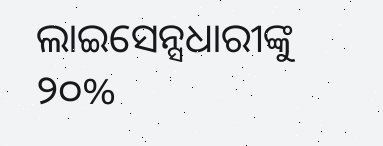ଲାଇସେନ୍ସଧାରୀଙ୍କୁ ୨୦%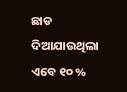ଛାଡ ଦିଆଯାଉଥିଲା ଏବେ ୧୦ %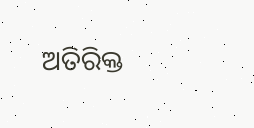ଅତିରିକ୍ତ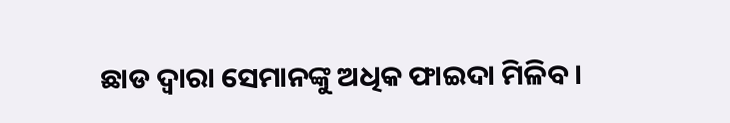ଛାଡ ଦ୍ୱାରା ସେମାନଙ୍କୁ ଅଧିକ ଫାଇଦା ମିଳିବ ।